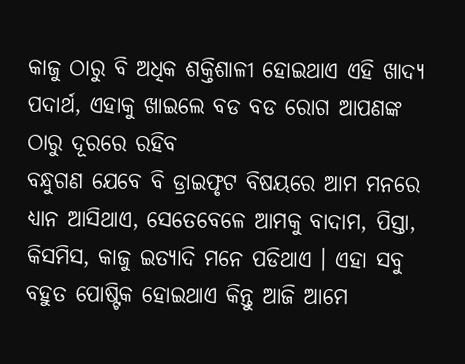କାଜୁ ଠାରୁ ବି ଅଧିକ ଶକ୍ତିଶାଳୀ ହୋଇଥାଏ ଏହି ଖାଦ୍ୟ ପଦାର୍ଥ, ଏହାକୁ ଖାଇଲେ ବଡ ବଡ ରୋଗ ଆପଣଙ୍କ ଠାରୁ ଦୂରରେ ରହିବ
ବନ୍ଧୁଗଣ ଯେବେ ବି ଡ୍ରାଇଫୃଟ ବିଷୟରେ ଆମ ମନରେ ଧ୍ୟାନ ଆସିଥାଏ, ସେତେବେଳେ ଆମକୁ ବାଦାମ, ପିସ୍ତା, କିସମିସ, କାଜୁ ଇତ୍ୟାଦି ମନେ ପଡିଥାଏ । ଏହା ସବୁ ବହୁତ ପୋଷ୍ଟିକ ହୋଇଥାଏ କିନ୍ତୁ ଆଜି ଆମେ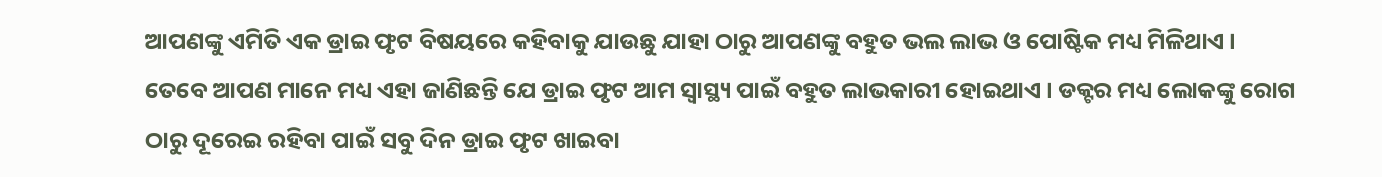ଆପଣଙ୍କୁ ଏମିତି ଏକ ଡ୍ରାଇ ଫୃଟ ବିଷୟରେ କହିବାକୁ ଯାଉଛୁ ଯାହା ଠାରୁ ଆପଣଙ୍କୁ ବହୁତ ଭଲ ଲାଭ ଓ ପୋଷ୍ଟିକ ମଧ୍ୟ ମିଳିଥାଏ । ତେବେ ଆପଣ ମାନେ ମଧ୍ୟ ଏହା ଜାଣିଛନ୍ତି ଯେ ଡ୍ରାଇ ଫୃଟ ଆମ ସ୍ୱାସ୍ଥ୍ୟ ପାଇଁ ବହୁତ ଲାଭକାରୀ ହୋଇଥାଏ । ଡକ୍ଟର ମଧ୍ୟ ଲୋକଙ୍କୁ ରୋଗ ଠାରୁ ଦୂରେଇ ରହିବା ପାଇଁ ସବୁ ଦିନ ଡ୍ରାଇ ଫୃଟ ଖାଇବା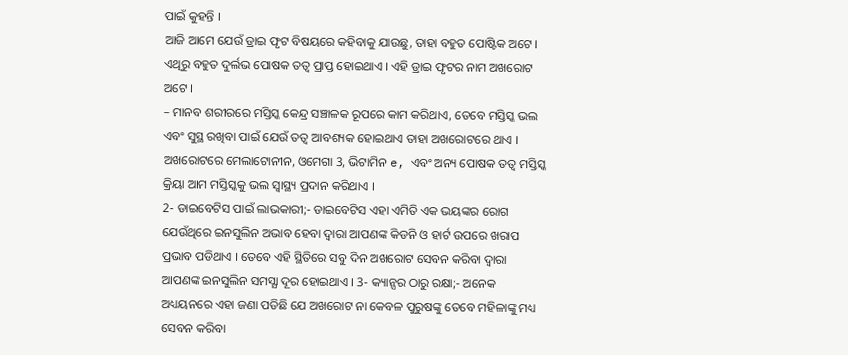ପାଇଁ କୁହନ୍ତି ।
ଆଜି ଆମେ ଯେଉଁ ଡ୍ରାଇ ଫୃଟ ବିଷୟରେ କହିବାକୁ ଯାଉଛୁ, ତାହା ବହୁତ ପୋଷ୍ଟିକ ଅଟେ । ଏଥିରୁ ବହୁତ ଦୁର୍ଲଭ ପୋଷକ ତତ୍ଵ ପ୍ରାପ୍ତ ହୋଇଥାଏ । ଏହି ଡ୍ରାଇ ଫୃଟର ନାମ ଅଖରୋଟ ଅଟେ ।
– ମାନବ ଶରୀରରେ ମସ୍ତିସ୍କ କେନ୍ଦ୍ର ସଞ୍ଚାଳକ ରୂପରେ କାମ କରିଥାଏ, ତେବେ ମସ୍ତିସ୍କ ଭଲ ଏବଂ ସୁସ୍ଥ ରଖିବା ପାଇଁ ଯେଉଁ ତତ୍ଵ ଆବଶ୍ୟକ ହୋଇଥାଏ ତାହା ଅଖରୋଟରେ ଥାଏ । ଅଖରୋଟରେ ମେଲାଟୋନୀନ, ଓମେଗା 3, ଭିଟାମିନ e, ଏବଂ ଅନ୍ୟ ପୋଷକ ତତ୍ଵ ମସ୍ତିସ୍କ କ୍ରିୟା ଆମ ମସ୍ତିସ୍କକୁ ଭଲ ସ୍ୱାସ୍ଥ୍ୟ ପ୍ରଦାନ କରିଥାଏ ।
2- ଡାଇବେଟିସ ପାଇଁ ଲାଭକାରୀ;- ଡାଇବେଟିସ ଏହା ଏମିତି ଏକ ଭୟଙ୍କର ରୋଗ ଯେଉଁଥିରେ ଇନସୁଲିନ ଅଭାବ ହେବା ଦ୍ଵାରା ଆପଣଙ୍କ କିଡନି ଓ ହାର୍ଟ ଉପରେ ଖରାପ ପ୍ରଭାବ ପଡିଥାଏ । ତେବେ ଏହି ସ୍ଥିତିରେ ସବୁ ଦିନ ଅଖରୋଟ ସେବନ କରିବା ଦ୍ଵାରା ଆପଣଙ୍କ ଇନସୁଲିନ ସମସ୍ଯା ଦୂର ହୋଇଥାଏ । 3- କ୍ୟାନ୍ସର ଠାରୁ ରକ୍ଷା;- ଅନେକ ଅଧ୍ୟୟନରେ ଏହା ଜଣା ପଡିଛି ଯେ ଅଖରୋଟ ନା କେବଳ ପୁରୁଷଙ୍କୁ ତେବେ ମହିଳାଙ୍କୁ ମଧ୍ୟ ସେବନ କରିବା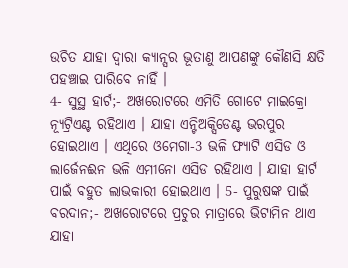ଉଚିତ ଯାହା ଦ୍ଵାରା କ୍ୟାନ୍ସର ଭୂତାଣୁ ଆପଣଙ୍କୁ କୌଣସି କ୍ଷତି ପହଞ୍ଚାଇ ପାରିବେ ନାହିଁ ।
4- ସୁସ୍ଥ ହାର୍ଟ;- ଅଖରୋଟରେ ଏମିତି ଗୋଟେ ମାଇକ୍ରୋ ନ୍ୟୂଟ୍ରିଏଣ୍ଟ ରହିଥାଏ । ଯାହା ଏନ୍ଟିଅକ୍ସିଡେଣ୍ଟ ଭରପୁର ହୋଇଥାଏ । ଏଥିରେ ଓମେଗା-3 ଭଳି ଫ୍ୟାଟି ଏସିଡ ଓ ଲାର୍ଜେନଈନ ଭଳି ଏମୀନୋ ଏସିଡ ରହିଥାଏ । ଯାହା ହାର୍ଟ ପାଇଁ ବହୁତ ଲାଭକାରୀ ହୋଇଥାଏ । 5- ପୁରୁଷଙ୍କ ପାଇଁ ବରଦାନ;- ଅଖରୋଟରେ ପ୍ରଚୁର ମାତ୍ରାରେ ଭିଟାମିନ ଥାଏ ଯାହା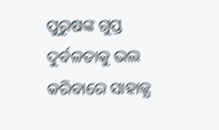ପୁରୁଷଙ୍କ ଗୁପ୍ତ ଦୁର୍ବଳତାକୁ ଭଲ କରିବାରେ ସାହାଜ୍ଯ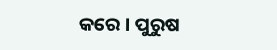କରେ । ପୁରୁଷ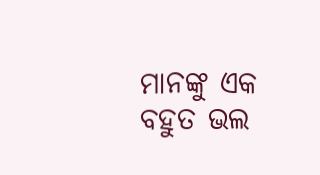ମାନଙ୍କୁ ଏକ ବହୁତ ଭଲ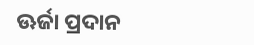ଊର୍ଜା ପ୍ରଦାନ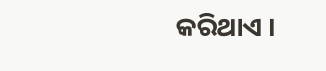କରିଥାଏ ।